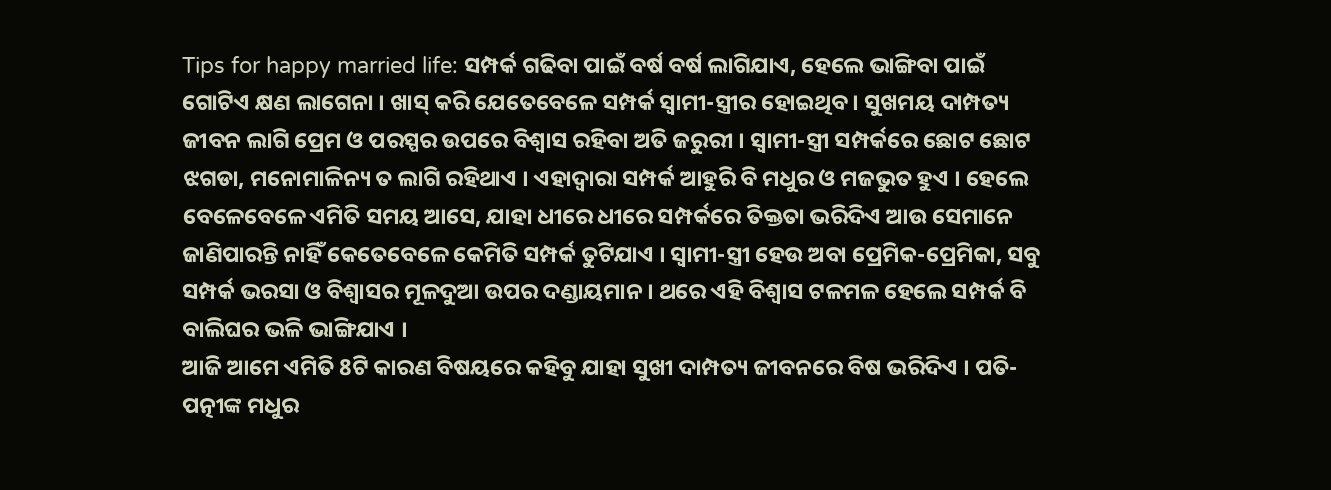Tips for happy married life: ସମ୍ପର୍କ ଗଢିବା ପାଇଁ ବର୍ଷ ବର୍ଷ ଲାଗିଯାଏ, ହେଲେ ଭାଙ୍ଗିବା ପାଇଁ ଗୋଟିଏ କ୍ଷଣ ଲାଗେନା । ଖାସ୍ କରି ଯେତେବେଳେ ସମ୍ପର୍କ ସ୍ବାମୀ-ସ୍ତ୍ରୀର ହୋଇଥିବ । ସୁଖମୟ ଦାମ୍ପତ୍ୟ ଜୀବନ ଲାଗି ପ୍ରେମ ଓ ପରସ୍ପର ଉପରେ ବିଶ୍ବାସ ରହିବା ଅତି ଜରୁରୀ । ସ୍ବାମୀ-ସ୍ତ୍ରୀ ସମ୍ପର୍କରେ ଛୋଟ ଛୋଟ ଝଗଡା, ମନୋମାଳିନ୍ୟ ତ ଲାଗି ରହିଥାଏ । ଏହାଦ୍ବାରା ସମ୍ପର୍କ ଆହୁରି ବି ମଧୁର ଓ ମଜଭୁତ ହୁଏ । ହେଲେ ବେଳେବେଳେ ଏମିତି ସମୟ ଆସେ, ଯାହା ଧୀରେ ଧୀରେ ସମ୍ପର୍କରେ ତିକ୍ତତା ଭରିଦିଏ ଆଉ ସେମାନେ ଜାଣିପାରନ୍ତି ନାହିଁ କେତେବେଳେ କେମିତି ସମ୍ପର୍କ ତୁଟିଯାଏ । ସ୍ବାମୀ-ସ୍ତ୍ରୀ ହେଉ ଅବା ପ୍ରେମିକ-ପ୍ରେମିକା, ସବୁ ସମ୍ପର୍କ ଭରସା ଓ ବିଶ୍ବାସର ମୂଳଦୁଆ ଉପର ଦଣ୍ଡାୟମାନ । ଥରେ ଏହି ବିଶ୍ବାସ ଟଳମଳ ହେଲେ ସମ୍ପର୍କ ବି ବାଲିଘର ଭଳି ଭାଙ୍ଗିଯାଏ ।
ଆଜି ଆମେ ଏମିତି 8ଟି କାରଣ ବିଷୟରେ କହିବୁ ଯାହା ସୁଖୀ ଦାମ୍ପତ୍ୟ ଜୀବନରେ ବିଷ ଭରିଦିଏ । ପତି-ପତ୍ନୀଙ୍କ ମଧୁର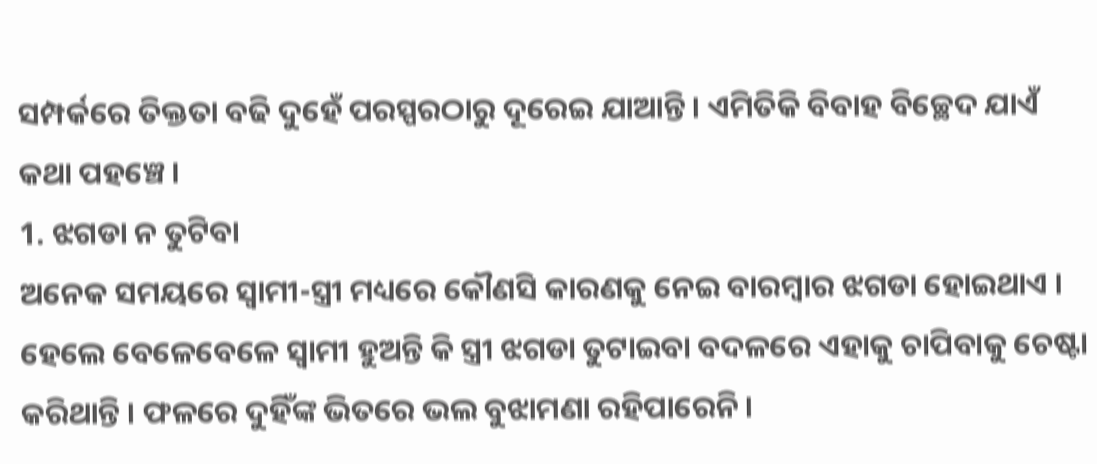ସମ୍ପର୍କରେ ତିକ୍ତତା ବଢି ଦୁହେଁ ପରସ୍ପରଠାରୁ ଦୂରେଇ ଯାଆନ୍ତି । ଏମିତିକି ବିବାହ ବିଚ୍ଛେଦ ଯାଏଁ କଥା ପହଞ୍ଚେ ।
1. ଝଗଡା ନ ତୁଟିବା
ଅନେକ ସମୟରେ ସ୍ବାମୀ-ସ୍ତ୍ରୀ ମଧ୍ୟରେ କୌଣସି କାରଣକୁ ନେଇ ବାରମ୍ବାର ଝଗଡା ହୋଇଥାଏ । ହେଲେ ବେଳେବେଳେ ସ୍ବାମୀ ହୁଅନ୍ତି କି ସ୍ତ୍ରୀ ଝଗଡା ତୁଟାଇବା ବଦଳରେ ଏହାକୁ ଚାପିବାକୁ ଚେଷ୍ଟା କରିଥାନ୍ତି । ଫଳରେ ଦୁହିଁଙ୍କ ଭିତରେ ଭଲ ବୁଝାମଣା ରହିପାରେନି ।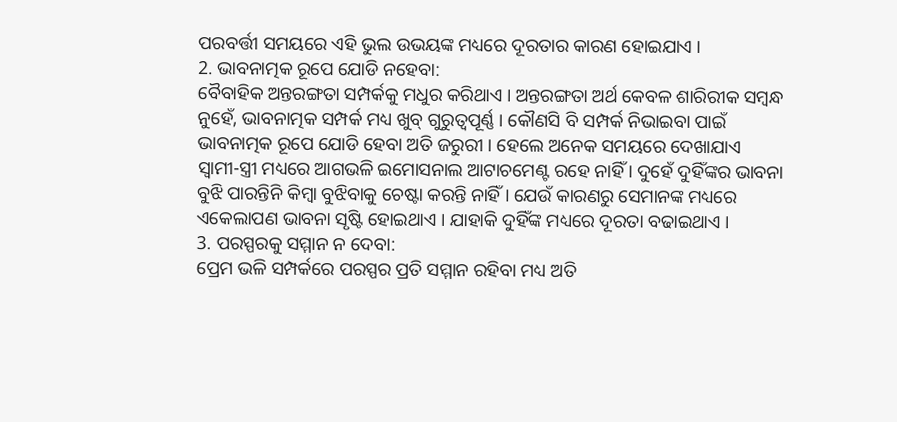ପରବର୍ତ୍ତୀ ସମୟରେ ଏହି ଭୁଲ ଉଭୟଙ୍କ ମଧ୍ୟରେ ଦୂରତାର କାରଣ ହୋଇଯାଏ ।
2. ଭାବନାତ୍ମକ ରୂପେ ଯୋଡି ନହେବା:
ବୈବାହିକ ଅନ୍ତରଙ୍ଗତା ସମ୍ପର୍କକୁ ମଧୁର କରିଥାଏ । ଅନ୍ତରଙ୍ଗତା ଅର୍ଥ କେବଳ ଶାରିରୀକ ସମ୍ବନ୍ଧ ନୁହେଁ, ଭାବନାତ୍ମକ ସମ୍ପର୍କ ମଧ୍ୟ ଖୁବ୍ ଗୁରୁତ୍ବପୂର୍ଣ୍ଣ । କୌଣସି ବି ସମ୍ପର୍କ ନିଭାଇବା ପାଇଁ ଭାବନାତ୍ମକ ରୂପେ ଯୋଡି ହେବା ଅତି ଜରୁରୀ । ହେଲେ ଅନେକ ସମୟରେ ଦେଖାଯାଏ ସ୍ବାମୀ-ସ୍ତ୍ରୀ ମଧ୍ୟରେ ଆଗଭଳି ଇମୋସନାଲ ଆଟାଚମେଣ୍ଟ ରହେ ନାହିଁ । ଦୁହେଁ ଦୁହିଁଙ୍କର ଭାବନା ବୁଝି ପାରନ୍ତିନି କିମ୍ବା ବୁଝିବାକୁ ଚେଷ୍ଟା କରନ୍ତି ନାହିଁ । ଯେଉଁ କାରଣରୁ ସେମାନଙ୍କ ମଧ୍ୟରେ ଏକେଲାପଣ ଭାବନା ସୃଷ୍ଟି ହୋଇଥାଏ । ଯାହାକି ଦୁହିଁଙ୍କ ମଧ୍ୟରେ ଦୂରତା ବଢାଇଥାଏ ।
3. ପରସ୍ପରକୁ ସମ୍ମାନ ନ ଦେବା:
ପ୍ରେମ ଭଳି ସମ୍ପର୍କରେ ପରସ୍ପର ପ୍ରତି ସମ୍ମାନ ରହିବା ମଧ୍ୟ ଅତି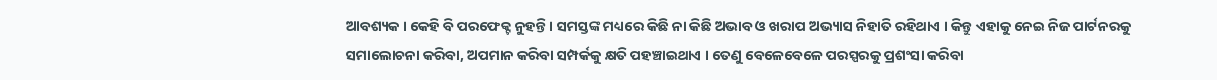ଆବଶ୍ୟକ । କେହି ବି ପରଫେକ୍ଟ ନୁହନ୍ତି । ସମସ୍ତଙ୍କ ମଧ୍ୟରେ କିଛି ନା କିଛି ଅଭାବ ଓ ଖରାପ ଅଭ୍ୟାସ ନିହାତି ରହିଥାଏ । କିନ୍ତୁ ଏହାକୁ ନେଇ ନିଜ ପାର୍ଟନରକୁ ସମାଲୋଚନା କରିବା, ଅପମାନ କରିବା ସମ୍ପର୍କକୁ କ୍ଷତି ପହଞ୍ଚାଇଥାଏ । ତେଣୁ ବେଳେବେଳେ ପରସ୍ପରକୁ ପ୍ରଶଂସା କରିବା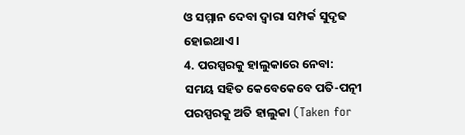ଓ ସମ୍ମାନ ଦେବା ଦ୍ବାରା ସମ୍ପର୍କ ସୁଦୃଢ ହୋଇଥାଏ ।
4. ପରସ୍ପରକୁ ହାଲୁକାରେ ନେବା:
ସମୟ ସହିତ କେବେକେବେ ପତି-ପତ୍ନୀ ପରସ୍ପରକୁ ଅତି ହାଲୁକା (Taken for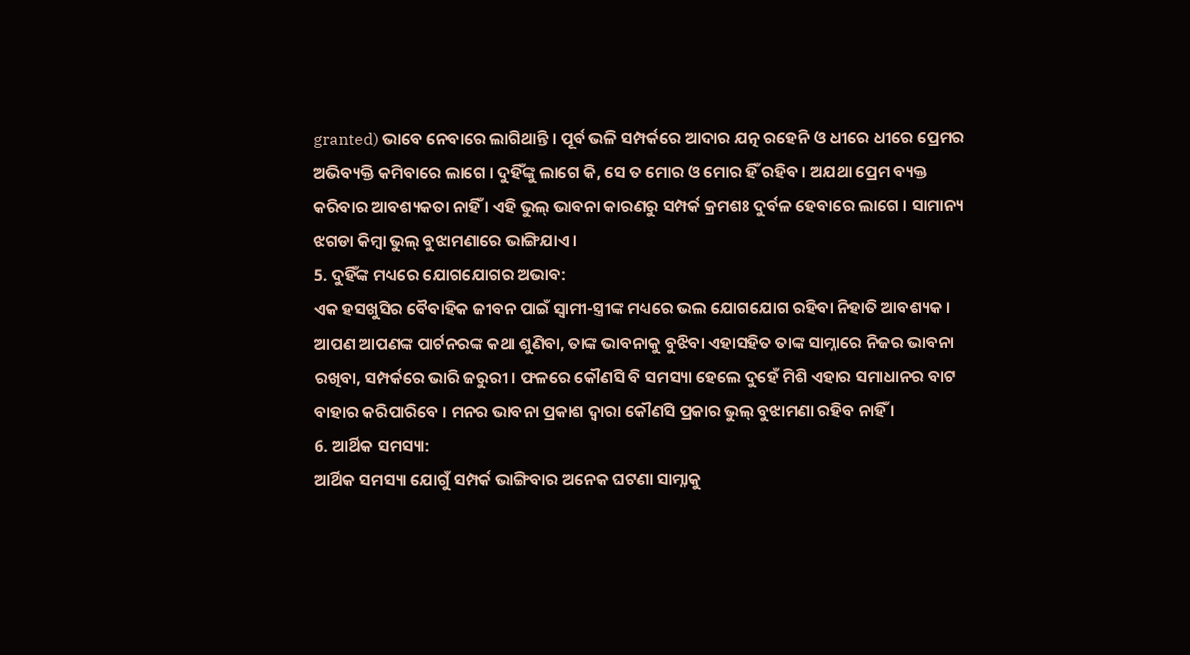granted) ଭାବେ ନେବାରେ ଲାଗିଥାନ୍ତି । ପୂର୍ବ ଭଳି ସମ୍ପର୍କରେ ଆଦାର ଯତ୍ନ ରହେନି ଓ ଧୀରେ ଧୀରେ ପ୍ରେମର ଅଭିବ୍ୟକ୍ତି କମିବାରେ ଲାଗେ । ଦୁହିଁଙ୍କୁ ଲାଗେ କି, ସେ ତ ମୋର ଓ ମୋର ହିଁ ରହିବ । ଅଯଥା ପ୍ରେମ ବ୍ୟକ୍ତ କରିବାର ଆବଶ୍ୟକତା ନାହିଁ । ଏହି ଭୁଲ୍ ଭାବନା କାରଣରୁ ସମ୍ପର୍କ କ୍ରମଶଃ ଦୁର୍ବଳ ହେବାରେ ଲାଗେ । ସାମାନ୍ୟ ଝଗଡା କିମ୍ବା ଭୁଲ୍ ବୁଝାମଣାରେ ଭାଙ୍ଗିଯାଏ ।
5. ଦୁହିଁଙ୍କ ମଧ୍ୟରେ ଯୋଗଯୋଗର ଅଭାବ:
ଏକ ହସଖୁସିର ବୈବାହିକ ଜୀବନ ପାଇଁ ସ୍ବାମୀ-ସ୍ତ୍ରୀଙ୍କ ମଧ୍ୟରେ ଭଲ ଯୋଗଯୋଗ ରହିବା ନିହାତି ଆବଶ୍ୟକ । ଆପଣ ଆପଣଙ୍କ ପାର୍ଟନରଙ୍କ କଥା ଶୁଣିବା, ତାଙ୍କ ଭାବନାକୁ ବୁଝିବା ଏହାସହିତ ତାଙ୍କ ସାମ୍ନାରେ ନିଜର ଭାବନା ରଖିବା, ସମ୍ପର୍କରେ ଭାରି ଜରୁରୀ । ଫଳରେ କୌଣସି ବି ସମସ୍ୟା ହେଲେ ଦୁହେଁ ମିଶି ଏହାର ସମାଧାନର ବାଟ ବାହାର କରିପାରିବେ । ମନର ଭାବନା ପ୍ରକାଶ ଦ୍ବାରା କୌଣସି ପ୍ରକାର ଭୁଲ୍ ବୁଝାମଣା ରହିବ ନାହିଁ ।
6. ଆର୍ଥିକ ସମସ୍ୟା:
ଆର୍ଥିକ ସମସ୍ୟା ଯୋଗୁଁ ସମ୍ପର୍କ ଭାଙ୍ଗିବାର ଅନେକ ଘଟଣା ସାମ୍ନାକୁ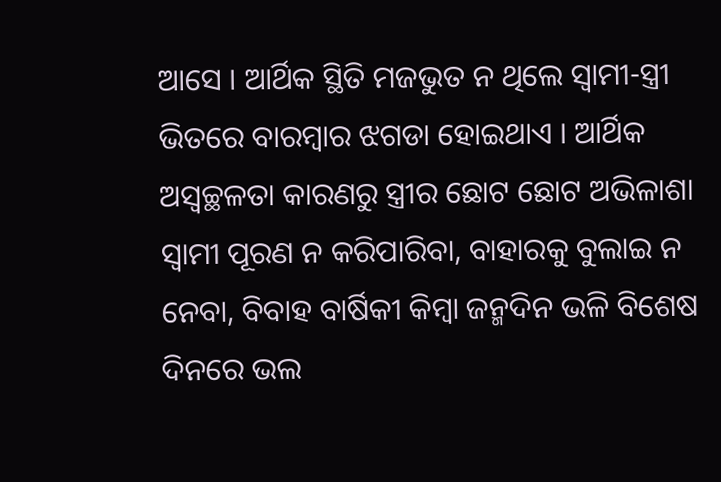ଆସେ । ଆର୍ଥିକ ସ୍ଥିତି ମଜଭୁତ ନ ଥିଲେ ସ୍ବାମୀ-ସ୍ତ୍ରୀ ଭିତରେ ବାରମ୍ବାର ଝଗଡା ହୋଇଥାଏ । ଆର୍ଥିକ ଅସ୍ବଚ୍ଛଳତା କାରଣରୁ ସ୍ତ୍ରୀର ଛୋଟ ଛୋଟ ଅଭିଳାଶା ସ୍ବାମୀ ପୂରଣ ନ କରିପାରିବା, ବାହାରକୁ ବୁଲାଇ ନ ନେବା, ବିବାହ ବାର୍ଷିକୀ କିମ୍ବା ଜନ୍ମଦିନ ଭଳି ବିଶେଷ ଦିନରେ ଭଲ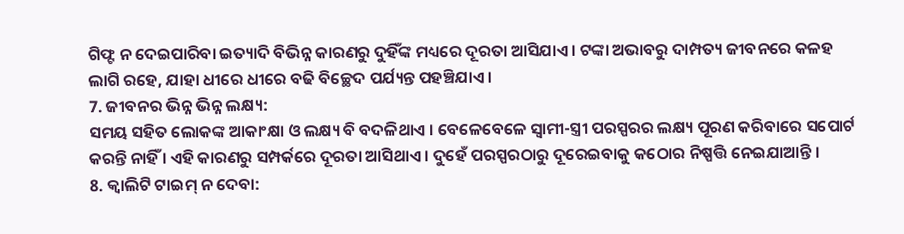ଗିଫ୍ଟ ନ ଦେଇପାରିବା ଇତ୍ୟାଦି ବିଭିନ୍ନ କାରଣରୁ ଦୁହିଁଙ୍କ ମଧ୍ୟରେ ଦୂରତା ଆସିଯାଏ । ଟଙ୍କା ଅଭାବରୁ ଦାମ୍ପତ୍ୟ ଜୀବନରେ କଳହ ଲାଗି ରହେ, ଯାହା ଧୀରେ ଧୀରେ ବଢି ବିଚ୍ଛେଦ ପର୍ଯ୍ୟନ୍ତ ପହଞ୍ଚିଯାଏ ।
7. ଜୀବନର ଭିନ୍ନ ଭିନ୍ନ ଲକ୍ଷ୍ୟ:
ସମୟ ସହିତ ଲୋକଙ୍କ ଆକାଂକ୍ଷା ଓ ଲକ୍ଷ୍ୟ ବି ବଦଳିଥାଏ । ବେଳେବେଳେ ସ୍ବାମୀ-ସ୍ତ୍ରୀ ପରସ୍ପରର ଲକ୍ଷ୍ୟ ପୂରଣ କରିବାରେ ସପୋର୍ଟ କରନ୍ତି ନାହିଁ । ଏହି କାରଣରୁ ସମ୍ପର୍କରେ ଦୂରତା ଆସିଥାଏ । ଦୁହେଁ ପରସ୍ପରଠାରୁ ଦୂରେଇବାକୁ କଠୋର ନିଷ୍ପତ୍ତି ନେଇଯାଆନ୍ତି ।
8. କ୍ବାଲିଟି ଟାଇମ୍ ନ ଦେବା: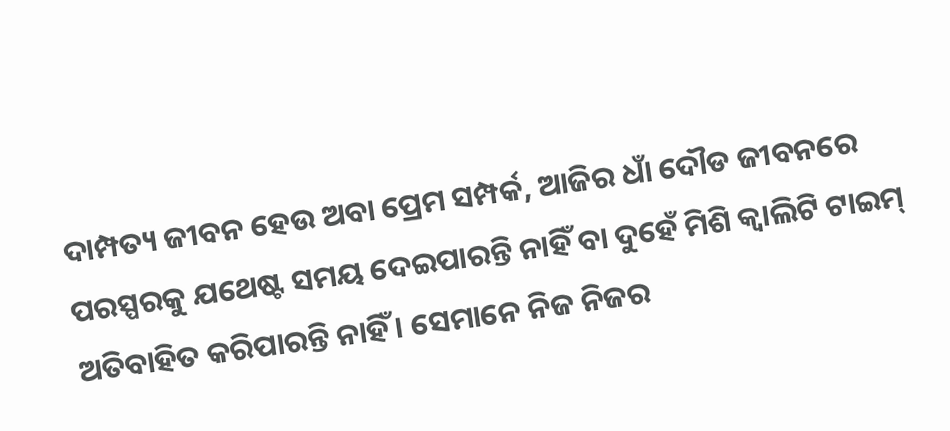ଦାମ୍ପତ୍ୟ ଜୀବନ ହେଉ ଅବା ପ୍ରେମ ସମ୍ପର୍କ, ଆଜିର ଧାଁ ଦୌଡ ଜୀବନରେ ପରସ୍ପରକୁ ଯଥେଷ୍ଟ ସମୟ ଦେଇପାରନ୍ତି ନାହିଁ ବା ଦୁହେଁ ମିଶି କ୍ବାଲିଟି ଟାଇମ୍ ଅତିବାହିତ କରିପାରନ୍ତି ନାହିଁ । ସେମାନେ ନିଜ ନିଜର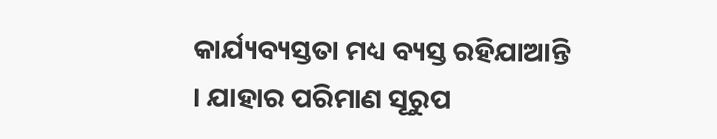କାର୍ଯ୍ୟବ୍ୟସ୍ତତା ମଧ୍ୟ ବ୍ୟସ୍ତ ରହିଯାଆନ୍ତି । ଯାହାର ପରିମାଣ ସୂରୁପ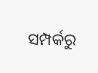ସମ୍ପର୍କରୁ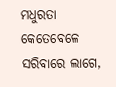ମଧୁରତା କେତେବେଳେ ସରିବାରେ ଲାଗେ,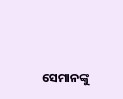ସେମାନଙ୍କୁ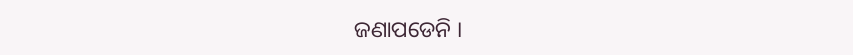ଜଣାପଡେନି ।